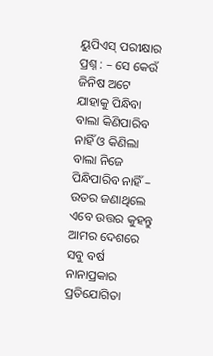ୟୁପିଏସ୍ ପରୀକ୍ଷାର ପ୍ରଶ୍ନ : – ସେ କେଉଁ ଜିନିଷ ଅଟେ ଯାହାକୁ ପିନ୍ଧିବା ବାଲା କିଣିପାରିବ ନାହିଁ ଓ କିଣିଲା ବାଲା ନିଜେ ପିନ୍ଧିପାରିବ ନାହିଁ – ଉତର ଜଣାଥିଲେ ଏବେ ଉତ୍ତର କୁହନ୍ତୁ
ଆମର ଦେଶରେ ସବୁ ବର୍ଷ ନାନାପ୍ରକାର ପ୍ରତିଯୋଗିତା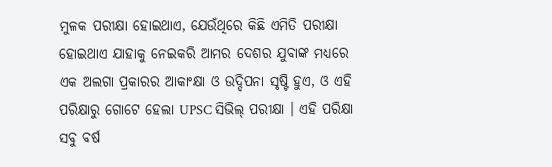ମୁଳକ ପରୀକ୍ଷା ହୋଇଥାଏ, ଯେଉଁଥିରେ କିଛି ଏମିତି ପରୀକ୍ଷା ହୋଇଥାଏ ଯାହାକୁ ନେଇକରି ଆମର ଦେଶର ଯୁବାଙ୍କ ମଧ୍ୟରେ ଏକ ଅଲଗା ପ୍ରକାରର ଆକାଂକ୍ଷା ଓ ଉଦ୍ଦିପନା ସୃଷ୍ଟି ହୁଏ, ଓ ଏହି ପରିକ୍ଷାରୁ ଗୋଟେ ହେଲା UPSC ସିଭିଲ୍ ପରୀକ୍ଷା । ଏହି ପରିକ୍ଷା ସବୁ ବର୍ଷ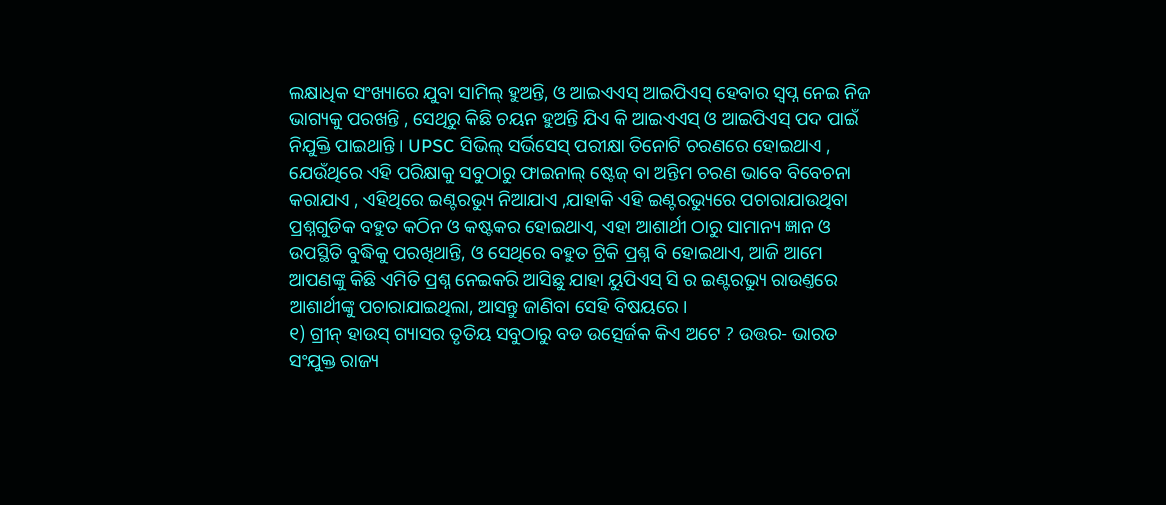ଲକ୍ଷାଧିକ ସଂଖ୍ୟାରେ ଯୁବା ସାମିଲ୍ ହୁଅନ୍ତି, ଓ ଆଇଏଏସ୍ ଆଇପିଏସ୍ ହେବାର ସ୍ୱପ୍ନ ନେଇ ନିଜ ଭାଗ୍ୟକୁ ପରଖନ୍ତି , ସେଥିରୁ କିଛି ଚୟନ ହୁଅନ୍ତି ଯିଏ କି ଆଇଏଏସ୍ ଓ ଆଇପିଏସ୍ ପଦ ପାଇଁ ନିଯୁକ୍ତି ପାଇଥାନ୍ତି । UPSC ସିଭିଲ୍ ସର୍ଭିସେସ୍ ପରୀକ୍ଷା ତିନୋଟି ଚରଣରେ ହୋଇଥାଏ , ଯେଉଁଥିରେ ଏହି ପରିକ୍ଷାକୁ ସବୁଠାରୁ ଫାଇନାଲ୍ ଷ୍ଟେଜ୍ ବା ଅନ୍ତିମ ଚରଣ ଭାବେ ବିବେଚନା କରାଯାଏ , ଏହିଥିରେ ଇଣ୍ଟରଭ୍ୟୁ ନିଆଯାଏ ,ଯାହାକି ଏହି ଇଣ୍ଟରଭ୍ୟୁରେ ପଚାରାଯାଉଥିବା ପ୍ରଶ୍ନଗୁଡିକ ବହୁତ କଠିନ ଓ କଷ୍ଟକର ହୋଇଥାଏ, ଏହା ଆଶାର୍ଥୀ ଠାରୁ ସାମାନ୍ୟ ଜ୍ଞାନ ଓ ଉପସ୍ଥିତି ବୁଦ୍ଧିକୁ ପରଖିଥାନ୍ତି, ଓ ସେଥିରେ ବହୁତ ଟ୍ରିକି ପ୍ରଶ୍ନ ବି ହୋଇଥାଏ, ଆଜି ଆମେ ଆପଣଙ୍କୁ କିଛି ଏମିତି ପ୍ରଶ୍ନ ନେଇକରି ଆସିଛୁ ଯାହା ୟୁପିଏସ୍ ସି ର ଇଣ୍ଟରଭ୍ୟୁ ରାଉଣ୍ତରେ ଆଶାର୍ଥୀଙ୍କୁ ପଚାରାଯାଇଥିଲା, ଆସନ୍ତୁ ଜାଣିବା ସେହି ବିଷୟରେ ।
୧) ଗ୍ରୀନ୍ ହାଉସ୍ ଗ୍ୟାସର ତୃତିୟ ସବୁଠାରୁ ବଡ ଉତ୍ସେର୍ଜକ କିଏ ଅଟେ ? ଉତ୍ତର- ଭାରତ ସଂଯୁକ୍ତ ରାଜ୍ୟ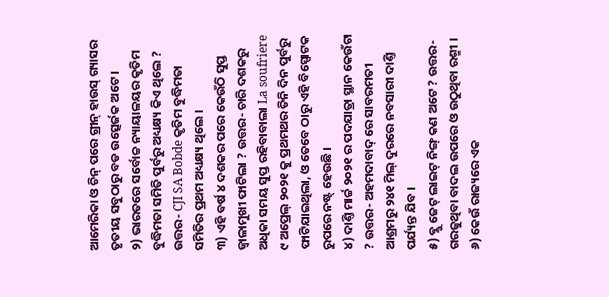ଆମେରିକା ଓ ଚିନ୍ ପରେ ଗ୍ରୀନ୍ ହାଉସ୍ ଗ୍ୟାସର ତୃତୀୟ ସବୁଠାରୁ ବଡ ଉତ୍ସେର୍ଜକ ଅଟେ ।
୨) ଭାରତରେ ସର୍ବୋଚ୍ଚ ନ୍ୟାୟାଳୟର କୃତିମ ବୁଦ୍ଧିମତା ସମିତି ପୁର୍ବରୁ ଅଧ୍ୟକ୍ଷ୍ୟ କିଏ ଥିଲେ ? ଉତ୍ତର- CJI SA Bobde କୃତିମ ବୁଦ୍ଧିମତା ସମିତିର ପ୍ରଥମ ଅଧ୍ୟକ୍ଷ୍ୟ ଥିଲେ ।
୩) ଏହି ବର୍ଷ ୪ ଦଶକର ପରେ କେଉଁଠି ସୁପ୍ତ ଜ୍ୱାଳାମୁଖୀ ଫାଟିଲା ? ଉତ୍ତର- ଚାରି ଦଶକରୁ ଅଧିକା ସମୟ ସୁପ୍ତ ରହିବାବାଲା La soufriere ୯ ଅପ୍ରେଲ୍ ୨୦୨୧ କୁ ପ୍ରଥମଥର ତିନି ଦିନ ପୁର୍ବରୁ ଫାଟିଯାଇଥିଲା, ଓ ତେବେ ଠାରୁ ଏହି ବିସ୍ପୋଟକ ରୁପରେ ନଷ୍ଟ୍ ହେଉଛି ।
୪) ଦାଣ୍ତି ମାର୍ଚ୍ଚ ୨୦୨୧ ର ପଦଯାତ୍ରା ସ୍ଥାନ କେଉଁଟା ? ଉତ୍ତର- ଅହମଦାବାଦ୍ ରେ ସାବରମତୀ ଆଶ୍ରମରୁ ୨୪୧ ମିଲ୍ ଦୁରରେ ନବସାରୀ ଦାଣ୍ତି ପର୍ଯ୍ୟନ୍ତ ଯିବ ।
୫) ବ୍ଲୁ ଜେଟ୍ ଲାଇଟ୍ ନିଙ୍ଗ୍ କଣ ଅଟେ ? ଉତ୍ତର- ଗରଜୁଥିବା ବାଦଲ ଉପରେ ଓ ଉଠୁଥିବା ରଶ୍ମୀ ।
୬) କେଉଁ ରାଜ୍ୟରେ ଏକ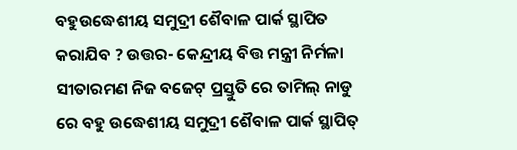ବହୁଉଦ୍ଧେଶୀୟ ସମୁଦ୍ରୀ ଶୈବାଳ ପାର୍କ ସ୍ଥାପିତ କରାଯିବ ? ଉତ୍ତର- କେନ୍ଦ୍ରୀୟ ବିତ୍ତ ମନ୍ତ୍ରୀ ନିର୍ମଳା ସୀତାରମଣ ନିଜ ବଜେଟ୍ ପ୍ରସ୍ତୁତି ରେ ତାମିଲ୍ ନାଡୁ ରେ ବହୁ ଉଦ୍ଧେଶୀୟ ସମୁଦ୍ରୀ ଶୈବାଳ ପାର୍କ ସ୍ଥାପିତ୍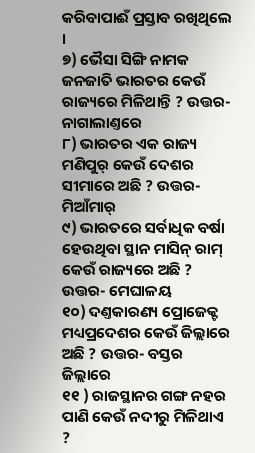କରିବାପାଈଁ ପ୍ରସ୍ତାବ ରଖିଥିଲେ ।
୭) ଭୈସା ସିଙ୍ଗି ନାମକ ଜନଜାତି ଭାରତର କେଉଁ ରାଜ୍ୟରେ ମିଳିଥାନ୍ତି ? ଉତ୍ତର- ନାଗାଲାଣ୍ତରେ
୮) ଭାରତର ଏକ ରାଜ୍ୟ ମଣିପୁର୍ କେଉଁ ଦେଶର ସୀମାରେ ଅଛି ? ଉତ୍ତର- ମିଆଁମାର୍
୯) ଭାରତରେ ସର୍ବାଧିକ ବର୍ଷା ହେଉଥିବା ସ୍ଥାନ ମାସିନ୍ ରାମ୍ କେଉଁ ରାଜ୍ୟରେ ଅଛି ? ଉତ୍ତର- ମେଘାଳୟ
୧୦) ଦଣ୍ତକାରଣ୍ୟ ପ୍ରୋଜେକ୍ଟ ମଧ୍ୟପ୍ରଦେଶର କେଉଁ ଜିଲ୍ଲାରେ ଅଛି ? ଉତ୍ତର- ବସ୍ତର ଜିଲ୍ଲାରେ
୧୧ ) ରାଜସ୍ଥାନର ଗଙ୍ଗ ନହର ପାଣି କେଉଁ ନଦୀରୁ ମିଳିଥାଏ ?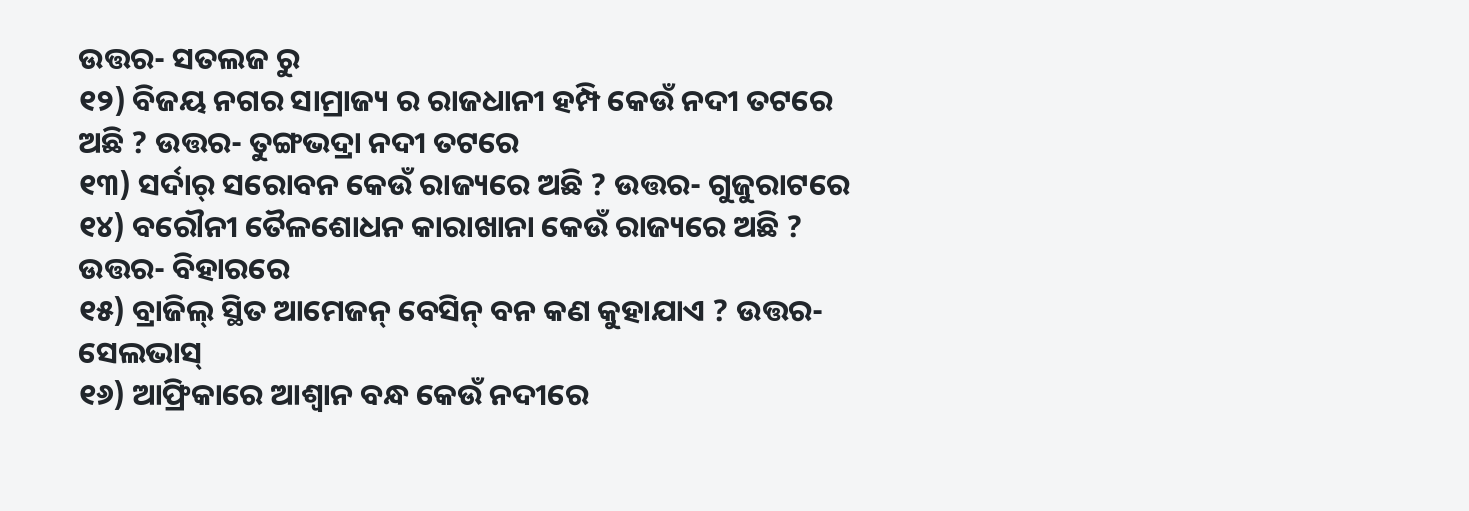ଉତ୍ତର- ସତଲଜ ରୁ
୧୨) ବିଜୟ ନଗର ସାମ୍ରାଜ୍ୟ ର ରାଜଧାନୀ ହମ୍ପି କେଉଁ ନଦୀ ତଟରେ ଅଛି ? ଉତ୍ତର- ତୁଙ୍ଗଭଦ୍ରା ନଦୀ ତଟରେ
୧୩) ସର୍ଦାର୍ ସରୋବନ କେଉଁ ରାଜ୍ୟରେ ଅଛି ? ଉତ୍ତର- ଗୁଜୁରାଟରେ
୧୪) ବରୌନୀ ତୈଳଶୋଧନ କାରାଖାନା କେଉଁ ରାଜ୍ୟରେ ଅଛି ? ଉତ୍ତର- ବିହାରରେ
୧୫) ବ୍ରାଜିଲ୍ ସ୍ଥିତ ଆମେଜନ୍ ବେସିନ୍ ବନ କଣ କୁହାଯାଏ ? ଉତ୍ତର- ସେଲଭାସ୍
୧୬) ଆଫ୍ରିକାରେ ଆଶ୍ୱାନ ବନ୍ଧ କେଉଁ ନଦୀରେ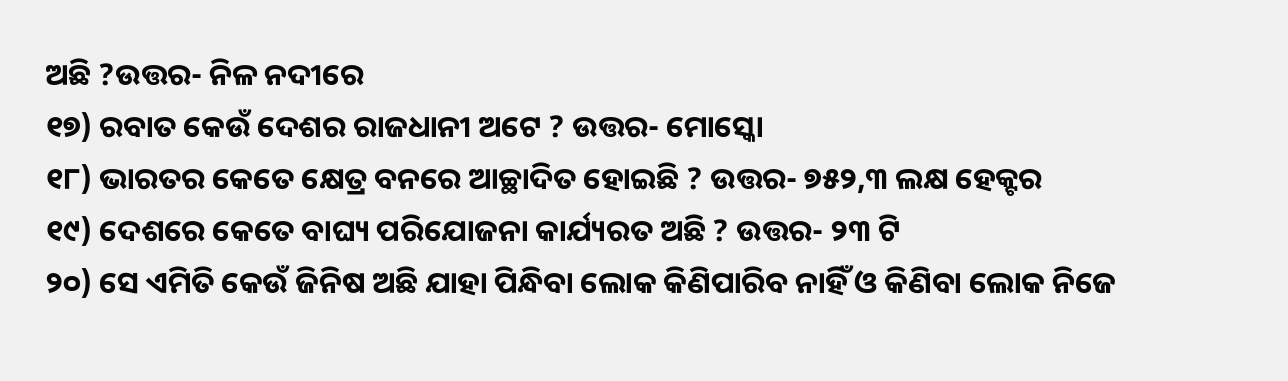ଅଛି ?ଉତ୍ତର- ନିଳ ନଦୀରେ
୧୭) ରବାତ କେଉଁ ଦେଶର ରାଜଧାନୀ ଅଟେ ? ଉତ୍ତର- ମୋସ୍କୋ
୧୮) ଭାରତର କେତେ କ୍ଷେତ୍ର ବନରେ ଆଚ୍ଛାଦିତ ହୋଇଛି ? ଉତ୍ତର- ୭୫୨,୩ ଲକ୍ଷ ହେକ୍ଟର
୧୯) ଦେଶରେ କେତେ ବାଘ୍ୟ ପରିଯୋଜନା କାର୍ଯ୍ୟରତ ଅଛି ? ଉତ୍ତର- ୨୩ ଟି
୨୦) ସେ ଏମିତି କେଉଁ ଜିନିଷ ଅଛି ଯାହା ପିନ୍ଧିବା ଲୋକ କିଣିପାରିବ ନାହିଁ ଓ କିଣିବା ଲୋକ ନିଜେ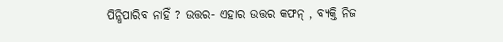ପିନ୍ଧିପାରିବ ନାହିଁ ? ଉତ୍ତର- ଏହାର ଉତ୍ତର କଫନ୍ , ବ୍ୟକ୍ତି ନିଜ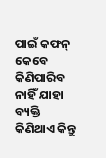ପାଇଁ କଫନ୍ କେବେ କିଣିପାରିବ ନାହିଁ ଯାହା ବ୍ୟକ୍ତି କିଣିଥାଏ କିନ୍ତୁ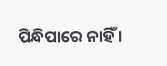ପିନ୍ଧିପାରେ ନାହିଁ ।